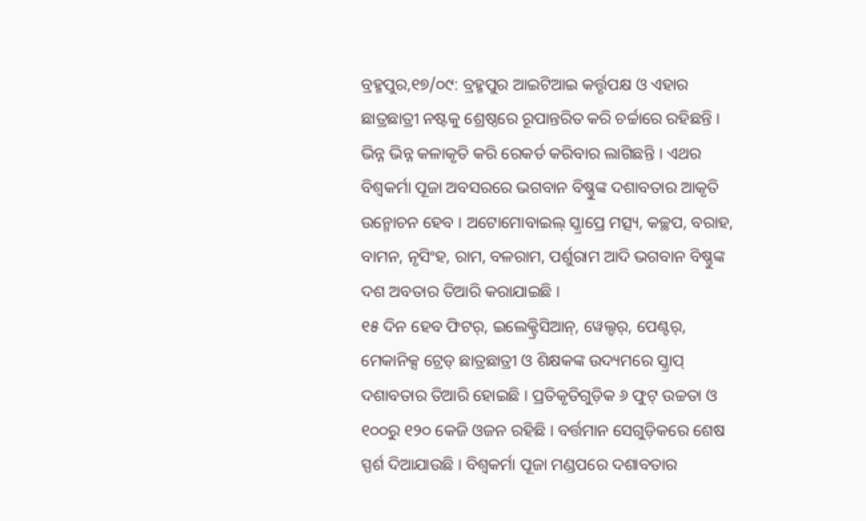ବ୍ରହ୍ମପୁର,୧୭/୦୯: ବ୍ରହ୍ମପୁର ଆଇଟିଆଇ କର୍ତ୍ତୃପକ୍ଷ ଓ ଏହାର ଛାତ୍ରଛାତ୍ରୀ ନଷ୍ଟକୁ ଶ୍ରେଷ୍ଠରେ ରୂପାନ୍ତରିତ କରି ଚର୍ଚ୍ଚାରେ ରହିଛନ୍ତି । ଭିନ୍ନ ଭିନ୍ନ କଳାକୃତି କରି ରେକର୍ଡ କରିବାର ଲାଗିଛନ୍ତି । ଏଥର ବିଶ୍ୱକର୍ମା ପୂଜା ଅବସରରେ ଭଗବାନ ବିଷ୍ଣୁଙ୍କ ଦଶାବତାର ଆକୃତି ଉନ୍ମୋଚନ ହେବ । ଅଟୋମୋବାଇଲ୍ ସ୍କ୍ରାପ୍ରେ ମତ୍ସ୍ୟ, କଚ୍ଛପ, ବରାହ, ବାମନ, ନୃସିଂହ, ରାମ, ବଳରାମ, ପର୍ଶୁରାମ ଆଦି ଭଗବାନ ବିଷ୍ଣୁଙ୍କ ଦଶ ଅବତାର ତିଆରି କରାଯାଇଛି ।
୧୫ ଦିନ ହେବ ଫିଟର୍, ଇଲେକ୍ଟ୍ରିସିଆନ୍, ୱେଲ୍ଡର୍, ପେଣ୍ଟର୍, ମେକାନିକ୍ସ ଟ୍ରେଡ୍ ଛାତ୍ରଛାତ୍ରୀ ଓ ଶିକ୍ଷକଙ୍କ ଉଦ୍ୟମରେ ସ୍କ୍ରାପ୍ ଦଶାବତାର ତିଆରି ହୋଇଛି । ପ୍ରତିକୃତିଗୁଡ଼ିକ ୬ ଫୁଟ୍ ଉଚ୍ଚତା ଓ ୧୦୦ରୁ ୧୨୦ କେଜି ଓଜନ ରହିଛି । ବର୍ତ୍ତମାନ ସେଗୁଡ଼ିକରେ ଶେଷ ସ୍ପର୍ଶ ଦିଆଯାଉଛି । ବିଶ୍ୱକର୍ମା ପୂଜା ମଣ୍ଡପରେ ଦଶାବତାର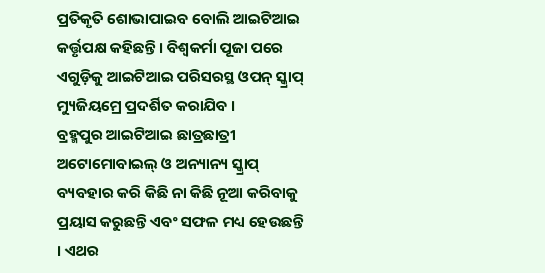ପ୍ରତିକୃତି ଶୋଭାପାଇବ ବୋଲି ଆଇଟିଆଇ କର୍ତ୍ତୃପକ୍ଷ କହିଛନ୍ତି । ବିଶ୍ୱକର୍ମା ପୂଜା ପରେ ଏଗୁଡ଼ିକୁ ଆଇଟିଆଇ ପରିସରସ୍ଥ ଓପନ୍ ସ୍କ୍ରାପ୍ ମ୍ୟୁଜିୟମ୍ରେ ପ୍ରଦର୍ଶିତ କରାଯିବ ।
ବ୍ରହ୍ମପୁର ଆଇଟିଆଇ ଛାତ୍ରଛାତ୍ରୀ ଅଟୋମୋବାଇଲ୍ ଓ ଅନ୍ୟାନ୍ୟ ସ୍କ୍ରାପ୍ ବ୍ୟବହାର କରି କିଛି ନା କିଛି ନୂଆ କରିବାକୁ ପ୍ରୟାସ କରୁଛନ୍ତି ଏବଂ ସଫଳ ମଧ୍ୟ ହେଉଛନ୍ତି । ଏଥର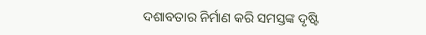ଦଶାବତାର ନିର୍ମାଣ କରି ସମସ୍ତଙ୍କ ଦୃଷ୍ଟି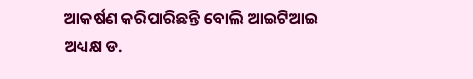ଆକର୍ଷଣ କରିପାରିଛନ୍ତି ବୋଲି ଆଇଟିଆଇ ଅଧ୍ୟକ୍ଷ ଡ.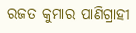ରଜତ କୁମାର ପାଣିଗ୍ରାହୀ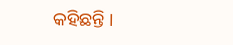କହିଛନ୍ତି ।